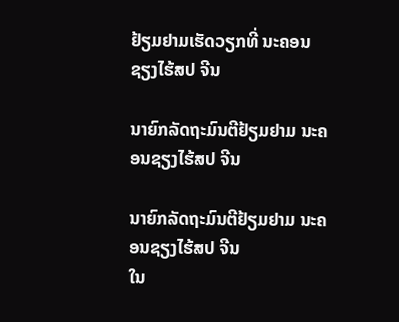ຢ້ຽມຢາມເຮັດວຽກທີ່ ນະຄອນຊຽງໄຮ້ສປ ຈີນ

ນາຍົກລັດຖະມົນຕີຢ້ຽມຢາມ ນະຄອນຊຽງໄຮ້ສປ ຈີນ

ນາຍົກລັດຖະມົນຕີຢ້ຽມຢາມ ນະຄອນຊຽງໄຮ້ສປ ຈີນ
ໃນ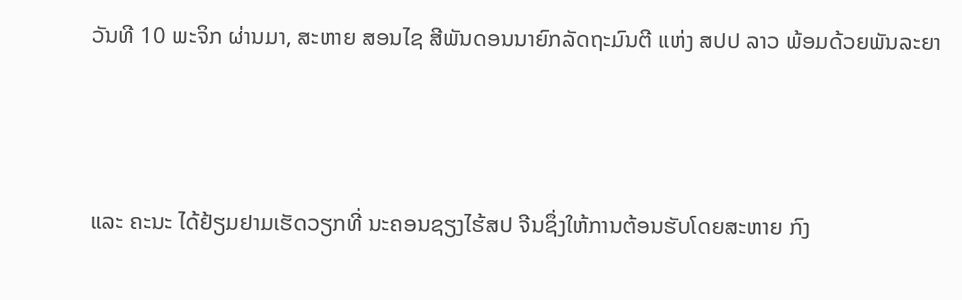ວັນທີ 10 ພະຈິກ ຜ່ານມາ, ສະຫາຍ ສອນໄຊ ສີພັນດອນນາຍົກລັດຖະມົນຕີ ແຫ່ງ ສປປ ລາວ ພ້ອມດ້ວຍພັນລະຍາ



ແລະ ຄະນະ ໄດ້ຢ້ຽມຢາມເຮັດວຽກທີ່ ນະຄອນຊຽງໄຮ້ສປ ຈີນຊຶ່ງໃຫ້ການຕ້ອນຮັບໂດຍສະຫາຍ ກົງ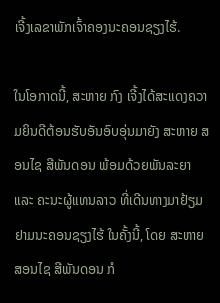ເຈີ້ງເລຂາພັກເຈົ້າຄອງນະຄອນຊຽງໄຮ້.

ໃນໂອກາດນີ້, ສະຫາຍ ກົງ ເຈີ້ງໄດ້ສະແດງຄວາມຍິນດີຕ້ອນຮັບອັນອົບອຸ່ນມາຍັງ ສະຫາຍ ສອນໄຊ ສີພັນດອນ ພ້ອມດ້ວຍພັນລະຍາ ແລະ ຄະນະຜູ້ແທນລາວ ທີ່ເດີນທາງມາຢ້ຽມຢາມນະຄອນຊຽງໄຮ້ ໃນຄັ້ງນີ້, ໂດຍ ສະຫາຍ ສອນໄຊ ສີພັນດອນ ກໍ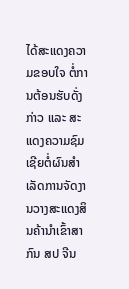ໄດ້ສະແດງຄວາມຂອບໃຈ ຕໍ່ການຕ້ອນຮັບດັ່ງກ່າວ ແລະ ສະແດງຄວາມຊົມເຊີຍຕໍ່ຜົນສໍາເລັດການຈັດງານວາງສະແດງສິນຄ້ານໍາເຂົ້າສາກົນ ສປ ຈີນ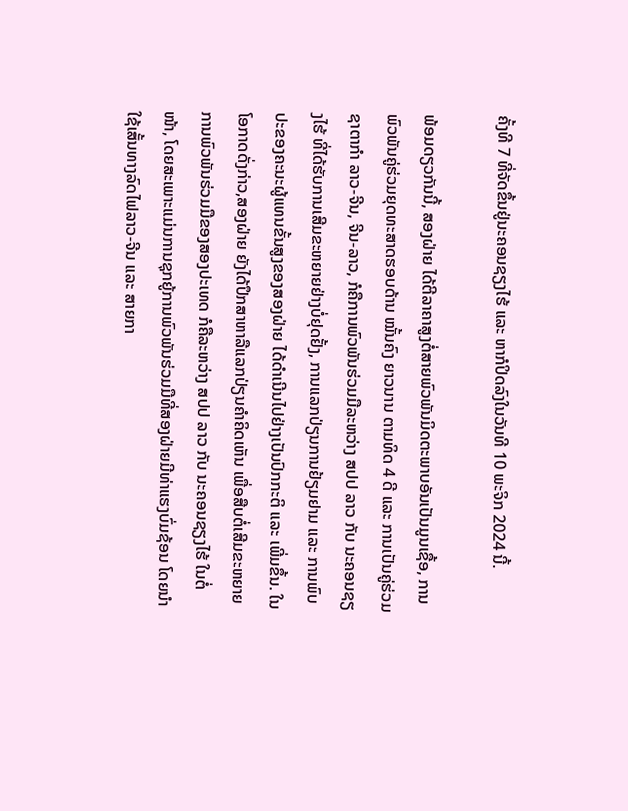ຄັ້ງທີ 7 ທີ່ຈັດຂຶ້ນຢູ່ນະຄອນຊຽງໄຮ້ ແລະ ຫາກໍປິດລົງໃນວັນທີ 10 ພະຈິກ 2024 ນີ້.

ພ້ອມດຽວກັນນີ້, ສອງຝ່າຍ ໄດ້ຕີລາຄາສູງຕໍ່ສາຍພົວພັນມິດຕະພາບອັນເປັນມູນເຊື້ອ, ການພົວພັນຄູ່ຮ່ວມຍຸດທະສາດຮອບດ້ານ ໝັ້ນຄົງ ຍາວນານ ຕາມທິດ 4 ດີ ແລະ ການເປັນຄູ່ຮ່ວມຊາຕາກໍາ ລາວ-ຈີນ, ຈີນ-ລາວ, ກໍຄືການພົວພັນຮ່ວມມືລະຫວ່າງ ສປປ ລາວ ກັບ ນະຄອນຊຽງໄຮ້ ທີ່ໄດ້ຮັບການເສີມຂະຫຍາຍຢ່າງບໍ່ຢຸດຢັ້ງ, ການແລກປ່ຽນການຢ້ຽມຢາມ ແລະ ການພົບປະຂອງຄະນະຜູ້ແທນຂັ້ນສູງຂອງສອງຝ່າຍ ໄດ້ດໍາເນີນໄປຢ່າງເປັນປົກກະຕິ ແລະ ເພີ່ມຂຶ້ນ. ໃນໂອກາດດັ່ງກ່າວ,ສອງຝ່າຍ ຍັງໄດ້ປຶກສາຫາລືແລກປ່ຽນຄໍາຄິດເຫັນ ເພື່ອສືບຕໍ່ເສີມຂະຫຍາຍການພົວພັນຮ່ວມມືຂອງສອງປະເທດ ກໍຄືລະຫວ່າງ ສປປ ລາວ ກັບ ນະຄອນຊຽງໄຮ້ ໃນຕໍ່ໜ້າ, ໂດຍສະເພາະແມ່ນການຊຸກຍູ້ການພົວພັນຮ່ວມມືທີ່ສອງຝ່າຍມີທ່າແຮງບົ່ມຊ້ອນ ໂດຍນໍາໃຊ້ເສັ້ນທາງລົດໄຟລາວ-ຈີນ ແລະ ສາຍກາ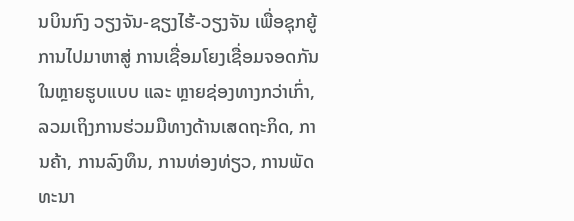ນບິນກົງ ວຽງຈັນ-ຊຽງໄຮ້-ວຽງຈັນ ເພື່ອຊຸກຍູ້ການໄປມາຫາສູ່ ການເຊື່ອມໂຍງເຊື່ອມຈອດກັນ ໃນຫຼາຍຮູບແບບ ແລະ ຫຼາຍຊ່ອງທາງກວ່າເກົ່າ, ລວມເຖິງການຮ່ວມມືທາງດ້ານເສດຖະກິດ, ການຄ້າ, ການລົງທຶນ, ການທ່ອງທ່ຽວ, ການພັດທະນາ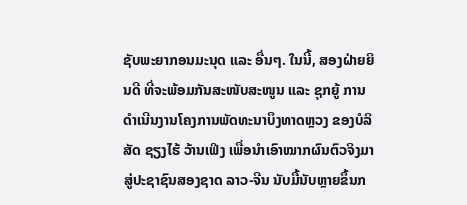ຊັບພະຍາກອນມະນຸດ ແລະ ອື່ນໆ. ໃນນີ້, ສອງຝ່າຍຍິນດີ ທີ່ຈະພ້ອມກັນສະໜັບສະໜູນ ແລະ ຊຸກຍູ້ ການດໍາເນີນງານໂຄງການພັດທະນາບຶງທາດຫຼວງ ຂອງບໍລິສັດ ຊຽງໄຮ້ ວ້ານເຟິງ ເພື່ອນໍາເອົາໝາກຜົນຕົວຈິງມາສູ່ປະຊາຊົນສອງຊາດ ລາວ-ຈີນ ນັບມື້ນັບຫຼາຍຂຶ້ນກ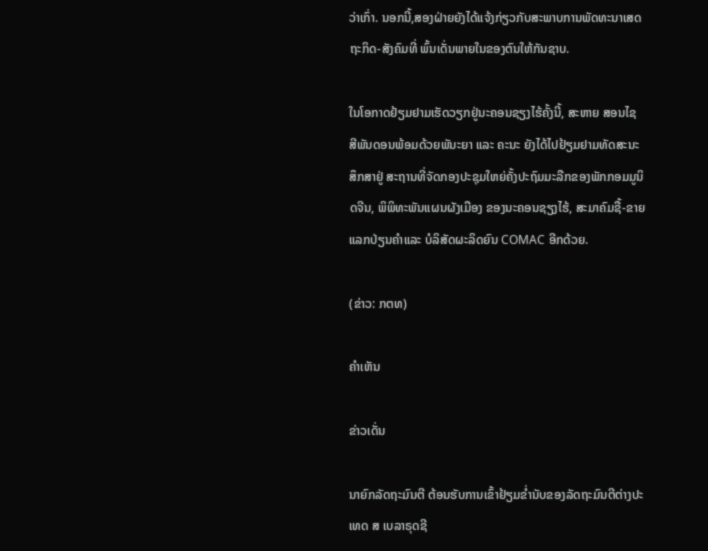ວ່າເກົ່າ. ນອກນີ້,ສອງຝ່າຍຍັງໄດ້ແຈ້ງກ່ຽວກັບສະພາບການພັດທະນາເສດຖະກິດ-ສັງຄົມທີ່ ພົ້ນເດັ່ນພາຍໃນຂອງຕົນໃຫ້ກັນຊາບ.

ໃນໂອກາດຢ້ຽມຢາມເຮັດວຽກຢູ່ນະຄອນຊຽງໄຮ້ຄັ້ງນີ້, ສະຫາຍ ສອນໄຊ ສີພັນດອນພ້ອມດ້ວຍພັນະຍາ ແລະ ຄະນະ ຍັງໄດ້ໄປຢ້ຽມຢາມທັດສະນະສຶກສາຢູ່ ສະຖານທີ່ຈັດກອງປະຊຸມໃຫຍ່ຄັ້ງປະຖົມມະລືກຂອງພັກກອມມູນິດຈີນ, ພິພິທະພັນແຜນຜັງເມືອງ ຂອງນະຄອນຊຽງໄຮ້, ສະມາຄົມຊື້-ຂາຍແລກປ່ຽນຄໍາແລະ ບໍລິສັດຜະລິດຍົນ COMAC ອີກດ້ວຍ.

(ຂ່າວ: ກຕທ)

ຄໍາເຫັນ

ຂ່າວເດັ່ນ

ນາຍົກລັດຖະມົນຕີ ຕ້ອນຮັບການເຂົ້າຢ້ຽມຂໍ່ານັບຂອງລັດຖະມົນຕີຕ່າງປະເທດ ສ ເບລາຣຸດຊີ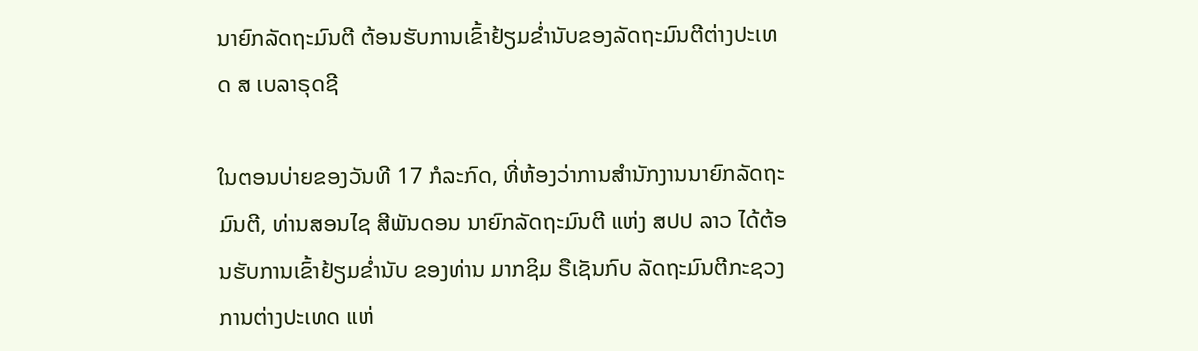ນາຍົກລັດຖະມົນຕີ ຕ້ອນຮັບການເຂົ້າຢ້ຽມຂໍ່ານັບຂອງລັດຖະມົນຕີຕ່າງປະເທດ ສ ເບລາຣຸດຊີ

ໃນຕອນບ່າຍຂອງວັນທີ 17 ກໍລະກົດ, ທີ່ຫ້ອງວ່າການສຳນັກງານນາຍົກລັດຖະມົນຕີ, ທ່ານສອນໄຊ ສີພັນດອນ ນາຍົກລັດຖະມົນຕີ ແຫ່ງ ສປປ ລາວ ໄດ້ຕ້ອນຮັບການເຂົ້າຢ້ຽມຂໍ່ານັບ ຂອງທ່ານ ມາກຊິມ ຣືເຊັນກົບ ລັດຖະມົນຕີກະຊວງການຕ່າງປະເທດ ແຫ່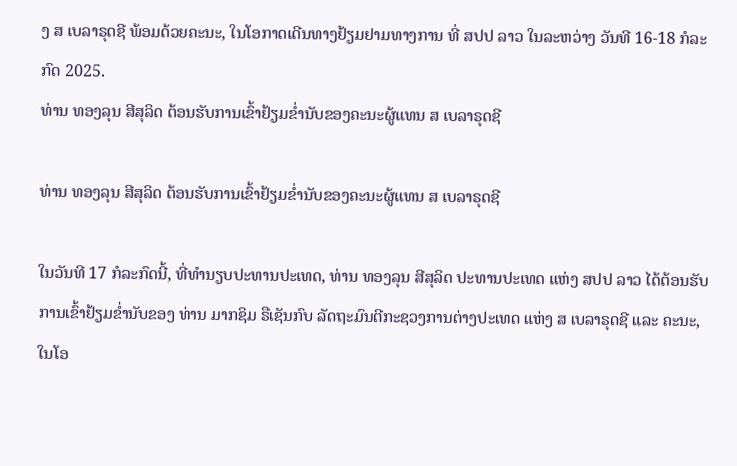ງ ສ ເບລາຣຸດຊີ ພ້ອມດ້ວຍຄະນະ, ໃນໂອກາດເດີນທາງຢ້ຽມຢາມທາງການ ທີ່ ສປປ ລາວ ໃນລະຫວ່າງ ວັນທີ 16-18 ກໍລະກົດ 2025.
ທ່ານ ທອງລຸນ ສີສຸລິດ ຕ້ອນຮັບການເຂົ້າຢ້ຽມຂໍ່ານັບຂອງຄະນະຜູ້ແທນ ສ ເບລາຣຸດຊີ

ທ່ານ ທອງລຸນ ສີສຸລິດ ຕ້ອນຮັບການເຂົ້າຢ້ຽມຂໍ່ານັບຂອງຄະນະຜູ້ແທນ ສ ເບລາຣຸດຊີ

ໃນວັນທີ 17 ກໍລະກົດນີ້, ທີ່ທໍານຽບປະທານປະເທດ, ທ່ານ ທອງລຸນ ສີສຸລິດ ປະທານປະເທດ ແຫ່ງ ສປປ ລາວ ໄດ້ຕ້ອນຮັບການເຂົ້າຢ້ຽມຂໍ່ານັບຂອງ ທ່ານ ມາກຊິມ ຣືເຊັນກົບ ລັດຖະມົນຕີກະຊວງການຕ່າງປະເທດ ແຫ່ງ ສ ເບລາຣຸດຊີ ແລະ ຄະນະ, ໃນໂອ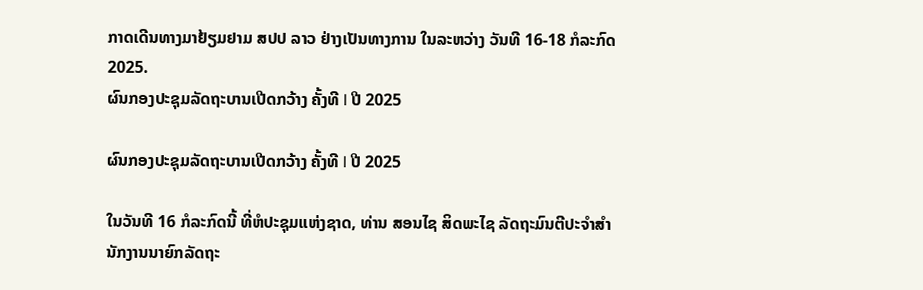ກາດເດີນທາງມາຢ້ຽມຢາມ ສປປ ລາວ ຢ່າງເປັນທາງການ ໃນລະຫວ່າງ ວັນທີ 16-18 ກໍລະກົດ 2025.
ຜົນກອງປະຊຸມລັດຖະບານເປີດກວ້າງ ຄັ້ງທີ I ປີ 2025

ຜົນກອງປະຊຸມລັດຖະບານເປີດກວ້າງ ຄັ້ງທີ I ປີ 2025

ໃນວັນທີ 16 ກໍລະກົດນີ້ ທີ່ຫໍປະຊຸມແຫ່ງຊາດ, ທ່ານ ສອນໄຊ ສິດພະໄຊ ລັດຖະມົນຕີປະຈໍາສໍານັກງານນາຍົກລັດຖະ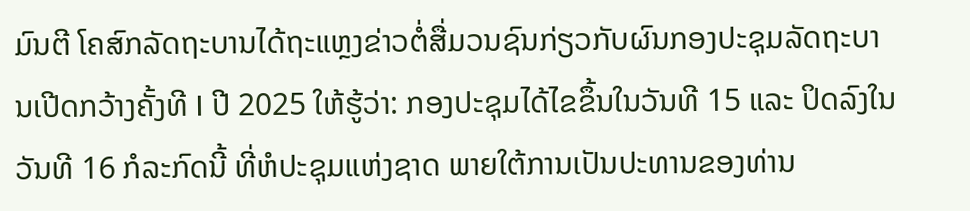ມົນຕີ ໂຄສົກລັດຖະບານໄດ້ຖະແຫຼງຂ່າວຕໍ່ສື່ມວນຊົນກ່ຽວກັບຜົນກອງປະຊຸມລັດຖະບານເປີດກວ້າງຄັ້ງທີ I ປີ 2025 ໃຫ້ຮູ້ວ່າ: ກອງປະຊຸມໄດ້ໄຂຂຶ້ນໃນວັນທີ 15 ແລະ ປິດລົງໃນວັນທີ 16 ກໍລະກົດນີ້ ທີ່ຫໍປະຊຸມແຫ່ງຊາດ ພາຍໃຕ້ການເປັນປະທານຂອງທ່ານ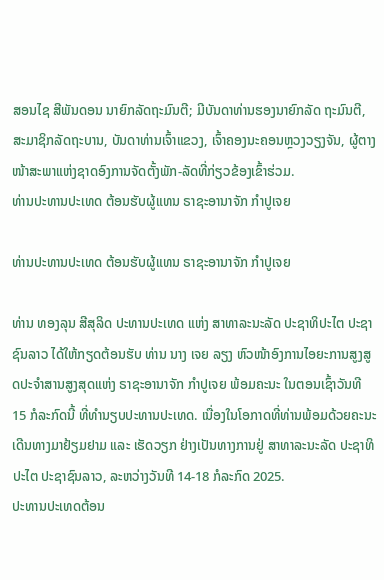ສອນໄຊ ສີພັນດອນ ນາຍົກລັດຖະມົນຕີ; ມີບັນດາທ່ານຮອງນາຍົກລັດ ຖະມົນຕີ, ສະມາຊິກລັດຖະບານ, ບັນດາທ່ານເຈົ້າແຂວງ, ເຈົ້າຄອງນະຄອນຫຼວງວຽງຈັນ, ຜູ້ຕາງໜ້າສະພາແຫ່ງຊາດອົງການຈັດຕັ້ງພັກ-ລັດທີ່ກ່ຽວຂ້ອງເຂົ້າຮ່ວມ.
ທ່ານປະທານປະເທດ ຕ້ອນຮັບຜູ້ແທນ ຣາຊະອານາຈັກ ກໍາປູເຈຍ

ທ່ານປະທານປະເທດ ຕ້ອນຮັບຜູ້ແທນ ຣາຊະອານາຈັກ ກໍາປູເຈຍ

ທ່ານ ທອງລຸນ ສີສຸລິດ ປະທານປະເທດ ແຫ່ງ ສາທາລະນະລັດ ປະຊາທິປະໄຕ ປະຊາຊົນລາວ ໄດ້ໃຫ້ກຽດຕ້ອນຮັບ ທ່ານ ນາງ ເຈຍ ລຽງ ຫົວໜ້າອົງການໄອຍະການສູງສູດປະຈໍາສານສູງສຸດແຫ່ງ ຣາຊະອານາຈັກ ກໍາປູເຈຍ ພ້ອມຄະນະ ໃນຕອນເຊົ້າວັນທີ 15 ກໍລະກົດນີ້ ທີ່ທໍານຽບປະທານປະເທດ. ເນື່ອງໃນໂອກາດທີ່ທ່ານພ້ອມດ້ວຍຄະນະເດີນທາງມາຢ້ຽມຢາມ ແລະ ເຮັດວຽກ ຢ່າງເປັນທາງການຢູ່ ສາທາລະນະລັດ ປະຊາທິປະໄຕ ປະຊາຊົນລາວ, ລະຫວ່າງວັນທີ 14-18 ກໍລະກົດ 2025.
ປະທານປະເທດຕ້ອນ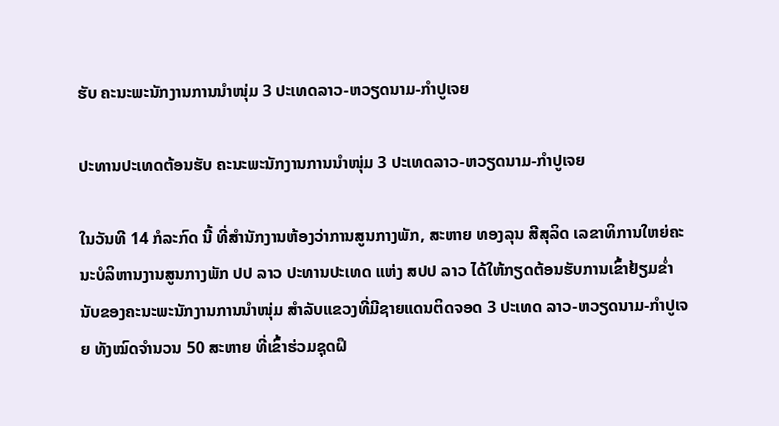ຮັບ ຄະນະພະນັກງານການນໍາໜຸ່ມ 3 ປະເທດລາວ-ຫວຽດນາມ-ກໍາປູເຈຍ

ປະທານປະເທດຕ້ອນຮັບ ຄະນະພະນັກງານການນໍາໜຸ່ມ 3 ປະເທດລາວ-ຫວຽດນາມ-ກໍາປູເຈຍ

ໃນວັນທີ 14 ກໍລະກົດ ນີ້ ທີ່ສໍານັກງານຫ້ອງວ່າການສູນກາງພັກ, ສະຫາຍ ທອງລຸນ ສີສຸລິດ ເລຂາທິການໃຫຍ່ຄະນະບໍລິຫານງານສູນກາງພັກ ປປ ລາວ ປະທານປະເທດ ແຫ່ງ ສປປ ລາວ ໄດ້ໃຫ້ກຽດຕ້ອນຮັບການເຂົ້າຢ້ຽມຂໍ່ານັບຂອງຄະນະພະນັກງານການນໍາໜຸ່ມ ສຳລັບແຂວງທີ່ມີຊາຍແດນຕິດຈອດ 3 ປະເທດ ລາວ-ຫວຽດນາມ-ກໍາປູເຈຍ ທັງໝົດຈໍານວນ 50 ສະຫາຍ ທີ່ເຂົ້າຮ່ວມຊຸດຝຶ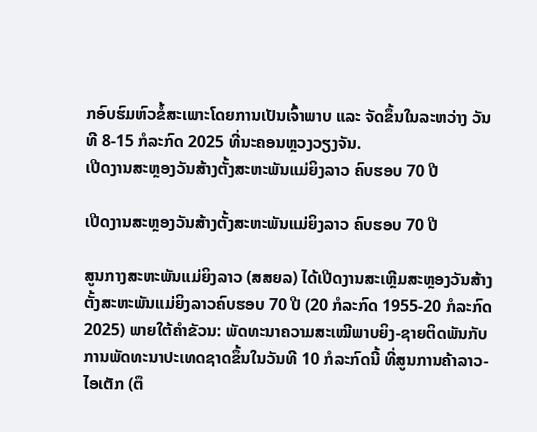ກອົບຮົມຫົວຂໍ້ສະເພາະໂດຍການເປັນເຈົ້າພາບ ແລະ ຈັດຂຶ້ນໃນລະຫວ່າງ ວັນທີ 8-15 ກໍລະກົດ 2025 ທີ່ນະຄອນຫຼວງວຽງຈັນ.
ເປີດງານສະຫຼອງວັນສ້າງຕັ້ງສະຫະພັນແມ່ຍິງລາວ ຄົບຮອບ 70 ປີ

ເປີດງານສະຫຼອງວັນສ້າງຕັ້ງສະຫະພັນແມ່ຍິງລາວ ຄົບຮອບ 70 ປີ

ສູນກາງສະຫະພັນແມ່ຍິງລາວ (ສສຍລ) ໄດ້ເປີດງານສະເຫຼີມສະຫຼອງວັນສ້າງຕັ້ງສະຫະພັນແມ່ຍິງລາວຄົບຮອບ 70 ປີ (20 ກໍລະກົດ 1955-20 ກໍລະກົດ 2025) ພາຍໃຕ້ຄໍາຂັວນ: ພັດທະນາຄວາມສະເໝີພາບຍິງ-ຊາຍຕິດພັນກັບການພັດທະນາປະເທດຊາດຂຶ້ນໃນວັນທີ 10 ກໍລະກົດນີ້ ທີ່ສູນການຄ້າລາວ-ໄອເຕັກ (ຕຶ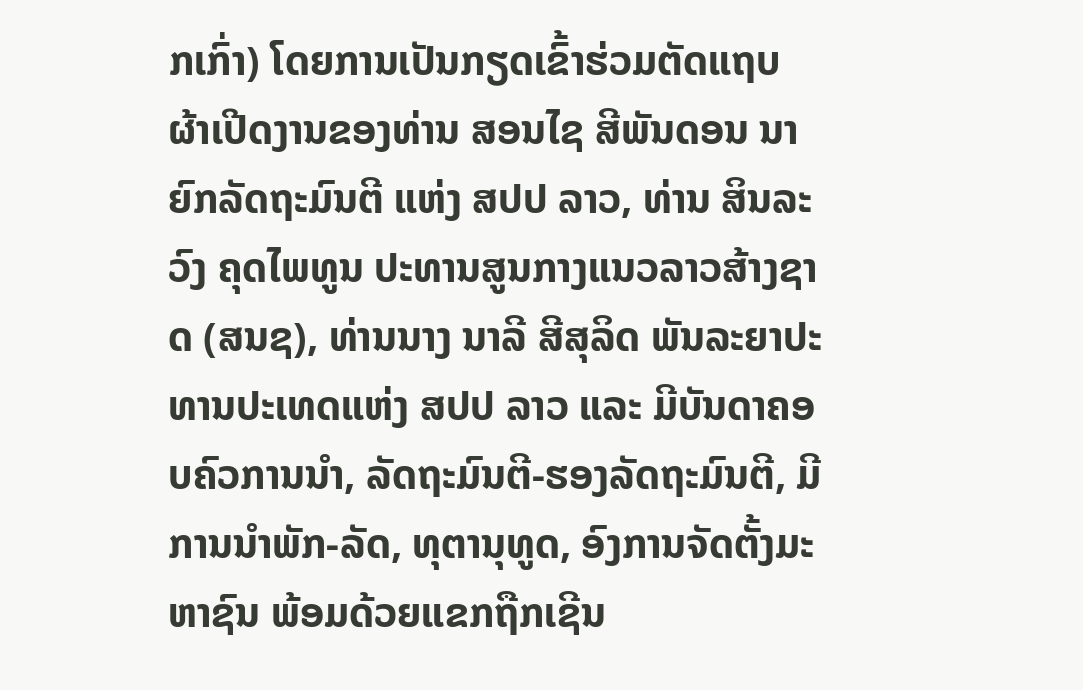ກເກົ່າ) ໂດຍການເປັນກຽດເຂົ້າຮ່ວມຕັດແຖບຜ້າເປີດງານຂອງທ່ານ ສອນໄຊ ສີພັນດອນ ນາຍົກລັດຖະມົນຕີ ແຫ່ງ ສປປ ລາວ, ທ່ານ ສິນລະວົງ ຄຸດໄພທູນ ປະທານສູນກາງແນວລາວສ້າງຊາດ (ສນຊ), ທ່ານນາງ ນາລີ ສີສຸລິດ ພັນລະຍາປະທານປະເທດແຫ່ງ ສປປ ລາວ ແລະ ມີບັນດາຄອບຄົວການນໍາ, ລັດຖະມົນຕີ-ຮອງລັດຖະມົນຕີ, ມີການນຳພັກ-ລັດ, ທຸຕານຸທູດ, ອົງການຈັດຕັ້ງມະຫາຊົນ ພ້ອມດ້ວຍແຂກຖືກເຊີນ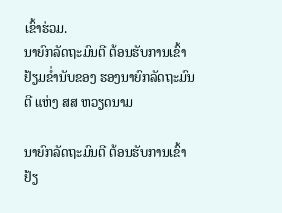ເຂົ້າຮ່ວມ.
ນາຍົກລັດຖະມົນຕີ ຕ້ອນຮັບການເຂົ້າຢ້ຽມຂໍ່ານັບຂອງ ຮອງນາຍົກລັດຖະມົນຕີ ແຫ່ງ ສສ ຫວຽດນາມ

ນາຍົກລັດຖະມົນຕີ ຕ້ອນຮັບການເຂົ້າຢ້ຽ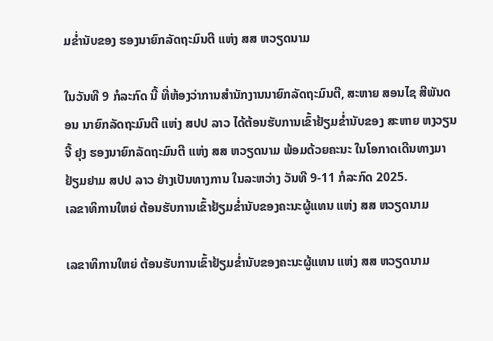ມຂໍ່ານັບຂອງ ຮອງນາຍົກລັດຖະມົນຕີ ແຫ່ງ ສສ ຫວຽດນາມ

ໃນວັນທີ 9 ກໍລະກົດ ນີ້ ທີ່ຫ້ອງວ່າການສໍານັກງານນາຍົກລັດຖະມົນຕີ, ສະຫາຍ ສອນໄຊ ສີພັນດອນ ນາຍົກລັດຖະມົນຕີ ແຫ່ງ ສປປ ລາວ ໄດ້ຕ້ອນຮັບການເຂົ້າຢ້ຽມຂໍ່ານັບຂອງ ສະຫາຍ ຫງວຽນ ຈີ້ ຢຸງ ຮອງນາຍົກລັດຖະມົນຕີ ແຫ່ງ ສສ ຫວຽດນາມ ພ້ອມດ້ວຍຄະນະ ໃນໂອກາດເດີນທາງມາຢ້ຽມຢາມ ສປປ ລາວ ຢ່າງເປັນທາງການ ໃນລະຫວ່າງ ວັນທີ 9-11 ກໍລະກົດ 2025.
ເລຂາທິການໃຫຍ່ ຕ້ອນຮັບການເຂົ້າຢ້ຽມຂໍ່ານັບຂອງຄະນະຜູ້ແທນ ແຫ່ງ ສສ ຫວຽດນາມ

ເລຂາທິການໃຫຍ່ ຕ້ອນຮັບການເຂົ້າຢ້ຽມຂໍ່ານັບຂອງຄະນະຜູ້ແທນ ແຫ່ງ ສສ ຫວຽດນາມ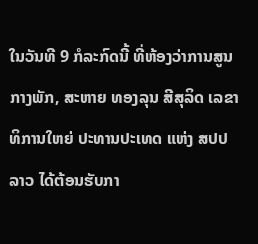ໃນວັນທີ 9 ກໍລະກົດນີ້ ທີ່ຫ້ອງວ່າການສູນກາງພັກ, ສະຫາຍ ທອງລຸນ ສີສຸລິດ ເລຂາທິການໃຫຍ່ ປະທານປະເທດ ແຫ່ງ ສປປ ລາວ ໄດ້ຕ້ອນຮັບກາ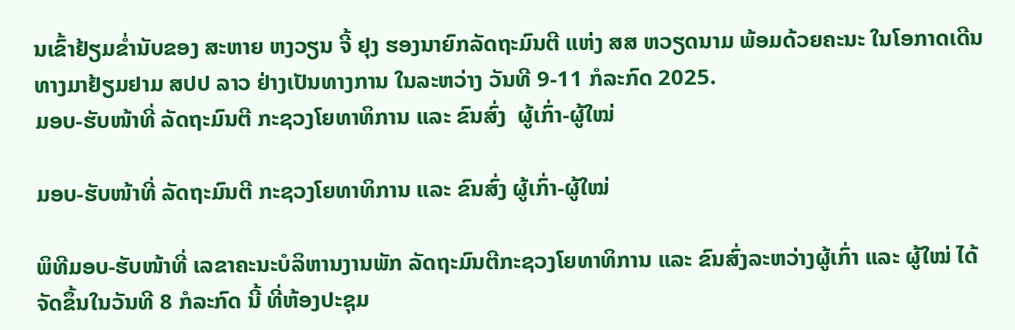ນເຂົ້າຢ້ຽມຂໍ່ານັບຂອງ ສະຫາຍ ຫງວຽນ ຈີ້ ຢຸງ ຮອງນາຍົກລັດຖະມົນຕີ ແຫ່ງ ສສ ຫວຽດນາມ ພ້ອມດ້ວຍຄະນະ ໃນໂອກາດເດີນທາງມາຢ້ຽມຢາມ ສປປ ລາວ ຢ່າງເປັນທາງການ ໃນລະຫວ່າງ ວັນທີ 9-11 ກໍລະກົດ 2025.
ມອບ-ຮັບໜ້າທີ່ ລັດຖະມົນຕີ ກະຊວງໂຍທາທິການ ແລະ ຂົນສົ່ງ  ຜູ້ເກົ່າ-ຜູ້ໃໝ່

ມອບ-ຮັບໜ້າທີ່ ລັດຖະມົນຕີ ກະຊວງໂຍທາທິການ ແລະ ຂົນສົ່ງ ຜູ້ເກົ່າ-ຜູ້ໃໝ່

ພິທີມອບ-ຮັບໜ້າທີ່ ເລຂາຄະນະບໍລິຫານງານພັກ ລັດຖະມົນຕີກະຊວງໂຍທາທິການ ແລະ ຂົນສົ່ງລະຫວ່າງຜູ້ເກົ່າ ແລະ ຜູ້ໃໝ່ ໄດ້ຈັດຂຶ້ນໃນວັນທີ 8 ກໍລະກົດ ນີ້ ທີ່ຫ້ອງປະຊຸມ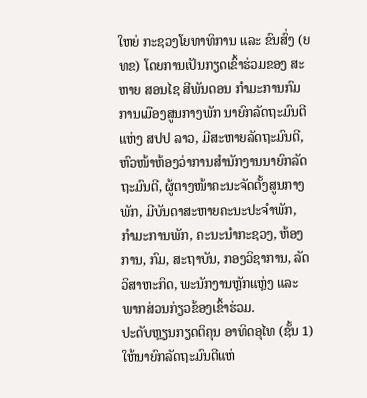ໃຫຍ່ ກະຊວງໂຍທາທິການ ແລະ ຂົນສົ່ງ (ຍທຂ) ໂດຍການເປັນກຽດເຂົ້າຮ່ວມຂອງ ສະຫາຍ ສອນໄຊ ສີພັນດອນ ກໍາມະການກົມການເມືອງສູນກາງພັກ ນາຍົກລັດຖະມົນຕີແຫ່ງ ສປປ ລາວ, ມີສະຫາຍລັດຖະມົນຕີ, ຫົວໜ້າຫ້ອງວ່າການສໍານັກງານນາຍົກລັດຖະມົນຕີ, ຜູ້ຕາງໜ້າຄະນະຈັດຕັ້ງສູນກາງພັກ, ມີບັນດາສະຫາຍຄະນະປະຈຳພັກ, ກຳມະການພັກ, ຄະນະນໍາກະຊວງ, ຫ້ອງການ, ກົມ, ສະຖາບັນ, ກອງວິຊາການ, ລັດວິສາຫະກິດ, ພະນັກງານຫຼັກແຫຼ່ງ ແລະ ພາກສ່ວນກ່ຽວຂ້ອງເຂົ້າຮ່ວມ.
ປະດັບຫຼຽນກຽດຕິຄຸນ ອາທິດອຸໄທ (ຊັ້ນ 1) ໃຫ້ນາຍົກລັດຖະມົນຕີແຫ່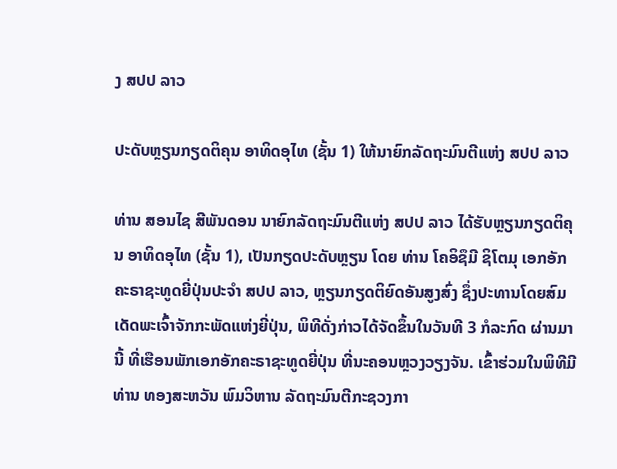ງ ສປປ ລາວ

ປະດັບຫຼຽນກຽດຕິຄຸນ ອາທິດອຸໄທ (ຊັ້ນ 1) ໃຫ້ນາຍົກລັດຖະມົນຕີແຫ່ງ ສປປ ລາວ

ທ່ານ ສອນໄຊ ສີພັນດອນ ນາຍົກລັດຖະມົນຕີແຫ່ງ ສປປ ລາວ ໄດ້ຮັບຫຼຽນກຽດຕິຄຸນ ອາທິດອຸໄທ (ຊັ້ນ 1), ເປັນກຽດປະດັບຫຼຽນ ໂດຍ ທ່ານ ໂຄອິຊຶມີ ຊິໂຕມຸ ເອກອັກຄະຣາຊະທູດຍີ່ປຸ່ນປະຈຳ ສປປ ລາວ, ຫຼຽນກຽດຕິຍົດອັນສູງສົ່ງ ຊຶ່ງປະທານໂດຍສົມເດັດພະເຈົ້າຈັກກະພັດແຫ່ງຍີ່ປຸ່ນ, ພິທີດັ່ງກ່າວໄດ້ຈັດຂຶ້ນໃນວັນທີ 3 ກໍລະກົດ ຜ່ານມານີ້ ທີ່ເຮືອນພັກເອກອັກຄະຣາຊະທູດຍີ່ປຸ່ນ ທີ່ນະຄອນຫຼວງວຽງຈັນ. ເຂົ້າຮ່ວມໃນພິທີມີ ທ່ານ ທອງສະຫວັນ ພົມວິຫານ ລັດຖະມົນຕີກະຊວງກາ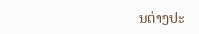ນຕ່າງປະ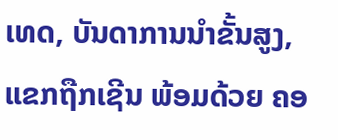ເທດ, ບັນດາການນໍາຂັ້ນສູງ, ແຂກຖືກເຊີນ ພ້ອມດ້ວຍ ຄອ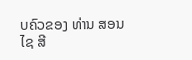ບຄົວຂອງ ທ່ານ ສອນໄຊ ສີ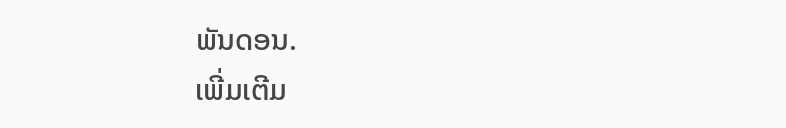ພັນດອນ.
ເພີ່ມເຕີມ